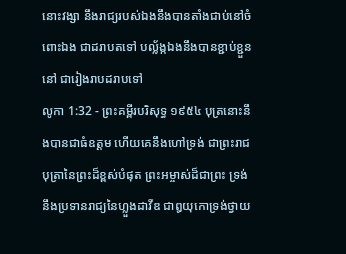នោះវង្សា នឹងរាជ្យរបស់ឯងនឹងបានតាំងជាប់នៅចំពោះឯង ជាដរាបតទៅ បល្ល័ង្កឯងនឹងបានខ្ជាប់ខ្ជួននៅ ជារៀងរាបដរាបទៅ
លូកា 1:32 - ព្រះគម្ពីរបរិសុទ្ធ ១៩៥៤ បុត្រនោះនឹងបានជាធំឧត្តម ហើយគេនឹងហៅទ្រង់ ជាព្រះរាជបុត្រានៃព្រះដ៏ខ្ពស់បំផុត ព្រះអម្ចាស់ដ៏ជាព្រះ ទ្រង់នឹងប្រទានរាជ្យនៃហ្លួងដាវីឌ ជាឰយុកោទ្រង់ថ្វាយ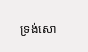ទ្រង់សោ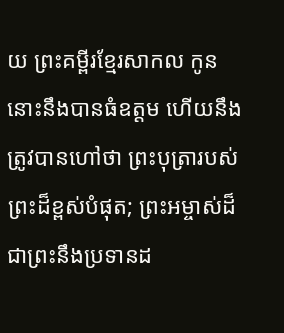យ ព្រះគម្ពីរខ្មែរសាកល កូននោះនឹងបានធំឧត្ដម ហើយនឹងត្រូវបានហៅថា ព្រះបុត្រារបស់ព្រះដ៏ខ្ពស់បំផុត; ព្រះអម្ចាស់ដ៏ជាព្រះនឹងប្រទានដ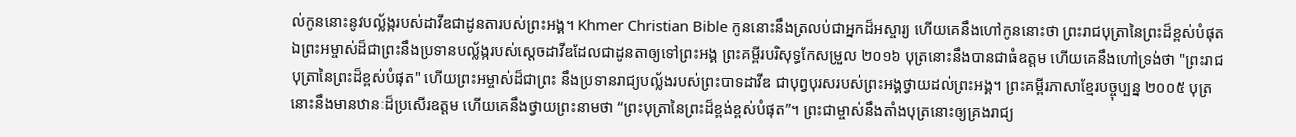ល់កូននោះនូវបល្ល័ង្ករបស់ដាវីឌជាដូនតារបស់ព្រះអង្គ។ Khmer Christian Bible កូននោះនឹងត្រលប់ជាអ្នកដ៏អស្ចារ្យ ហើយគេនឹងហៅកូននោះថា ព្រះរាជបុត្រានៃព្រះដ៏ខ្ពស់បំផុត ឯព្រះអម្ចាស់ដ៏ជាព្រះនឹងប្រទានបល្ល័ង្ករបស់ស្ដេចដាវីឌដែលជាដូនតាឲ្យទៅព្រះអង្គ ព្រះគម្ពីរបរិសុទ្ធកែសម្រួល ២០១៦ បុត្រនោះនឹងបានជាធំឧត្តម ហើយគេនឹងហៅទ្រង់ថា "ព្រះរាជបុត្រានៃព្រះដ៏ខ្ពស់បំផុត" ហើយព្រះអម្ចាស់ដ៏ជាព្រះ នឹងប្រទានរាជ្យបល្ល័ងរបស់ព្រះបាទដាវីឌ ជាបុព្វបុរសរបស់ព្រះអង្គថ្វាយដល់ព្រះអង្គ។ ព្រះគម្ពីរភាសាខ្មែរបច្ចុប្បន្ន ២០០៥ បុត្រនោះនឹងមានឋានៈដ៏ប្រសើរឧត្ដម ហើយគេនឹងថ្វាយព្រះនាមថា “ព្រះបុត្រានៃព្រះដ៏ខ្ពង់ខ្ពស់បំផុត”។ ព្រះជាម្ចាស់នឹងតាំងបុត្រនោះឲ្យគ្រងរាជ្យ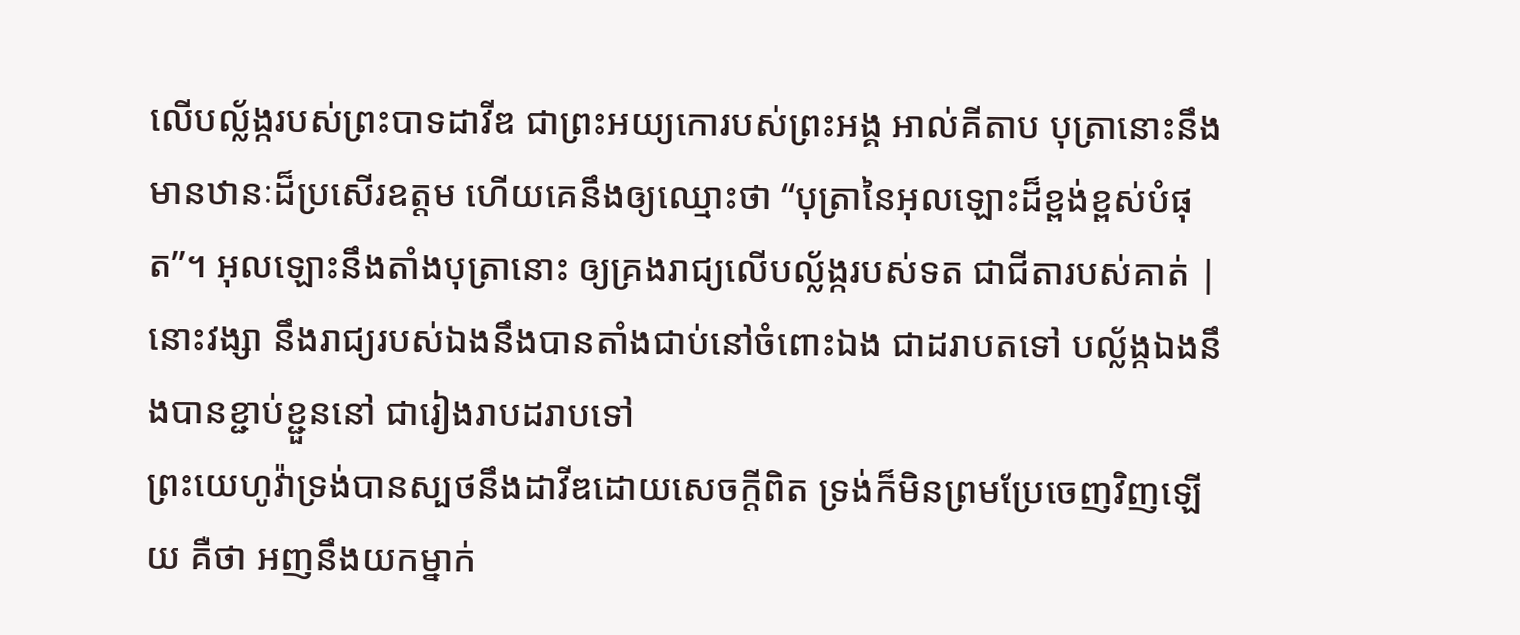លើបល្ល័ង្ករបស់ព្រះបាទដាវីឌ ជាព្រះអយ្យកោរបស់ព្រះអង្គ អាល់គីតាប បុត្រានោះនឹងមានឋានៈដ៏ប្រសើរឧត្ដម ហើយគេនឹងឲ្យឈ្មោះថា “បុត្រានៃអុលឡោះដ៏ខ្ពង់ខ្ពស់បំផុត”។ អុលឡោះនឹងតាំងបុត្រានោះ ឲ្យគ្រងរាជ្យលើបល្ល័ង្ករបស់ទត ជាជីតារបស់គាត់ |
នោះវង្សា នឹងរាជ្យរបស់ឯងនឹងបានតាំងជាប់នៅចំពោះឯង ជាដរាបតទៅ បល្ល័ង្កឯងនឹងបានខ្ជាប់ខ្ជួននៅ ជារៀងរាបដរាបទៅ
ព្រះយេហូវ៉ាទ្រង់បានស្បថនឹងដាវីឌដោយសេចក្ដីពិត ទ្រង់ក៏មិនព្រមប្រែចេញវិញឡើយ គឺថា អញនឹងយកម្នាក់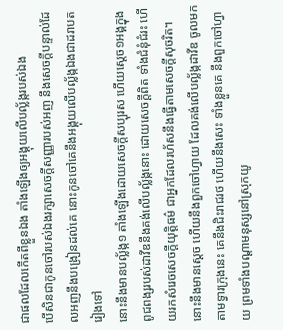ជាផលដែលកើតពីខ្លួនឯង តាំងឡើងឲ្យអង្គុយលើបល្ល័ង្ករបស់ឯង
បើសិនជាកូនចៅរបស់ឯងរក្សាសេចក្ដីសញ្ញារបស់អញ នឹងសេចក្ដីបន្ទាល់ដែលអញនឹងបង្រៀនដល់គេ នោះកូនចៅគេនឹងអង្គុយលើបល្ល័ង្កឯងជាដរាបតរៀងទៅ
នោះនឹងមានបល្ល័ង្ក១ តាំងឡើងដោយសេចក្ដីសប្បុរស ហើយស្តេច១អង្គក្នុងពូជពង្សរបស់ដាវីឌនឹងគង់លើបល្ល័ង្កនោះ ដោយសេចក្ដីពិត ទាំងជំនុំជំរះ ហើយរកសំរេចសេចក្ដីយុត្តិធម៌ ជាអ្នកដែលរហ័សនឹងធ្វើតាមសេចក្ដីសុចរិត។
នោះនឹងមានស្តេច ហើយនឹងពួកចៅហ្វាយ ដែលគង់លើបល្ល័ង្កដាវីឌ ចូលមកតាមទ្វារក្រុងនេះ គេនឹងជិះរាជរថ ហើយនឹងសេះ ទាំងខ្លួនគេ នឹងពួកចៅហ្វាយ ព្រមទាំងបណ្តាមនុស្សនៅស្រុកយូ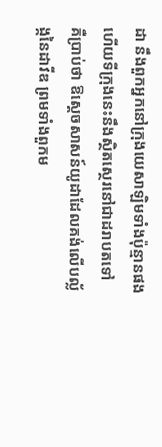ដា នឹងពួកអ្នកនៅក្រុងយេសាឡិមទាំងប៉ុន្មានផង ហើយទីក្រុងនេះនឹងស្ថិតស្ថេរនៅជាដរាបតទៅ
គឺប្រាប់ថា ឱស្តេចសាសន៍យូដាដែលគង់លើបល្ល័ង្កនៃដាវីឌ ព្រមទាំងពួកម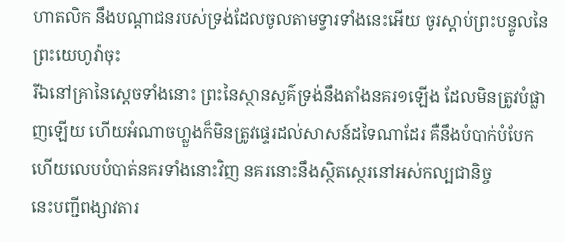ហាតលិក នឹងបណ្តាជនរបស់ទ្រង់ដែលចូលតាមទ្វារទាំងនេះអើយ ចូរស្តាប់ព្រះបន្ទូលនៃព្រះយេហូវ៉ាចុះ
រីឯនៅគ្រានៃស្តេចទាំងនោះ ព្រះនៃស្ថានសួគ៌ទ្រង់នឹងតាំងនគរ១ឡើង ដែលមិនត្រូវបំផ្លាញឡើយ ហើយអំណាចហ្លួងក៏មិនត្រូវផ្ទេរដល់សាសន៍ដទៃណាដែរ គឺនឹងបំបាក់បំបែក ហើយលេបបំបាត់នគរទាំងនោះវិញ នគរនោះនឹងស្ថិតស្ថេរនៅអស់កល្បជានិច្ច
នេះបញ្ជីពង្សាវតារ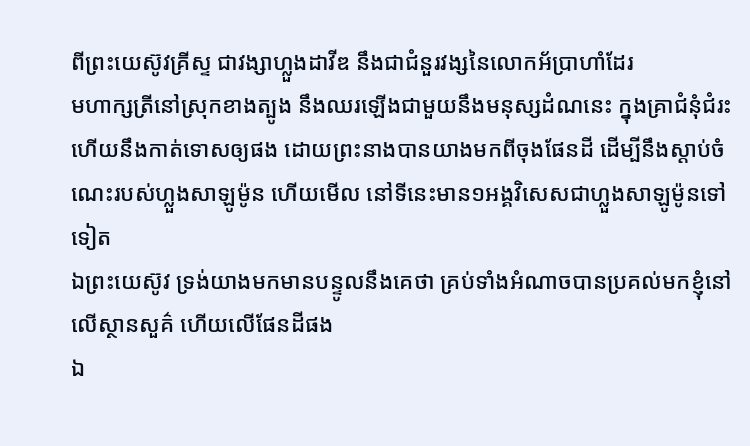ពីព្រះយេស៊ូវគ្រីស្ទ ជាវង្សាហ្លួងដាវីឌ នឹងជាជំនួរវង្សនៃលោកអ័ប្រាហាំដែរ
មហាក្សត្រីនៅស្រុកខាងត្បូង នឹងឈរឡើងជាមួយនឹងមនុស្សដំណនេះ ក្នុងគ្រាជំនុំជំរះ ហើយនឹងកាត់ទោសឲ្យផង ដោយព្រះនាងបានយាងមកពីចុងផែនដី ដើម្បីនឹងស្តាប់ចំណេះរបស់ហ្លួងសាឡូម៉ូន ហើយមើល នៅទីនេះមាន១អង្គវិសេសជាហ្លួងសាឡូម៉ូនទៅទៀត
ឯព្រះយេស៊ូវ ទ្រង់យាងមកមានបន្ទូលនឹងគេថា គ្រប់ទាំងអំណាចបានប្រគល់មកខ្ញុំនៅលើស្ថានសួគ៌ ហើយលើផែនដីផង
ឯ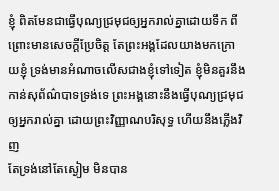ខ្ញុំ ពិតមែនជាធ្វើបុណ្យជ្រមុជឲ្យអ្នករាល់គ្នាដោយទឹក ពីព្រោះមានសេចក្ដីប្រែចិត្ត តែព្រះអង្គដែលយាងមកក្រោយខ្ញុំ ទ្រង់មានអំណាចលើសជាងខ្ញុំទៅទៀត ខ្ញុំមិនគួរនឹងកាន់សុព័ណ៌បាទទ្រង់ទេ ព្រះអង្គនោះនឹងធ្វើបុណ្យជ្រមុជឲ្យអ្នករាល់គ្នា ដោយព្រះវិញ្ញាណបរិសុទ្ធ ហើយនឹងភ្លើងវិញ
តែទ្រង់នៅតែស្ងៀម មិនបាន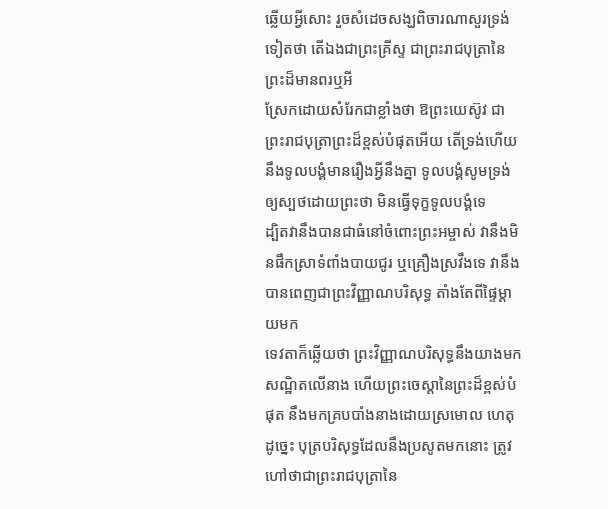ឆ្លើយអ្វីសោះ រួចសំដេចសង្ឃពិចារណាសួរទ្រង់ទៀតថា តើឯងជាព្រះគ្រីស្ទ ជាព្រះរាជបុត្រានៃព្រះដ៏មានពរឬអី
ស្រែកដោយសំរែកជាខ្លាំងថា ឱព្រះយេស៊ូវ ជាព្រះរាជបុត្រាព្រះដ៏ខ្ពស់បំផុតអើយ តើទ្រង់ហើយនឹងទូលបង្គំមានរឿងអ្វីនឹងគ្នា ទូលបង្គំសូមទ្រង់ឲ្យស្បថដោយព្រះថា មិនធ្វើទុក្ខទូលបង្គំទេ
ដ្បិតវានឹងបានជាធំនៅចំពោះព្រះអម្ចាស់ វានឹងមិនផឹកស្រាទំពាំងបាយជូរ ឬគ្រឿងស្រវឹងទេ វានឹងបានពេញជាព្រះវិញ្ញាណបរិសុទ្ធ តាំងតែពីផ្ទៃម្តាយមក
ទេវតាក៏ឆ្លើយថា ព្រះវិញ្ញាណបរិសុទ្ធនឹងយាងមកសណ្ឋិតលើនាង ហើយព្រះចេស្តានៃព្រះដ៏ខ្ពស់បំផុត នឹងមកគ្របបាំងនាងដោយស្រមោល ហេតុដូច្នេះ បុត្របរិសុទ្ធដែលនឹងប្រសូតមកនោះ ត្រូវហៅថាជាព្រះរាជបុត្រានៃ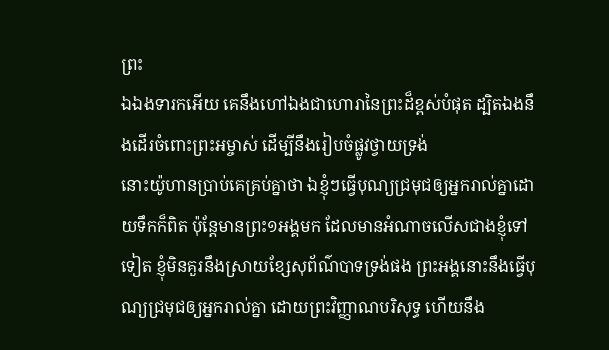ព្រះ
ឯឯងទារកអើយ គេនឹងហៅឯងជាហោរានៃព្រះដ៏ខ្ពស់បំផុត ដ្បិតឯងនឹងដើរចំពោះព្រះអម្ចាស់ ដើម្បីនឹងរៀបចំផ្លូវថ្វាយទ្រង់
នោះយ៉ូហានប្រាប់គេគ្រប់គ្នាថា ឯខ្ញុំៗធ្វើបុណ្យជ្រមុជឲ្យអ្នករាល់គ្នាដោយទឹកក៏ពិត ប៉ុន្តែមានព្រះ១អង្គមក ដែលមានអំណាចលើសជាងខ្ញុំទៅទៀត ខ្ញុំមិនគួរនឹងស្រាយខ្សែសុព័ណ៌បាទទ្រង់ផង ព្រះអង្គនោះនឹងធ្វើបុណ្យជ្រមុជឲ្យអ្នករាល់គ្នា ដោយព្រះវិញ្ញាណបរិសុទ្ធ ហើយនឹង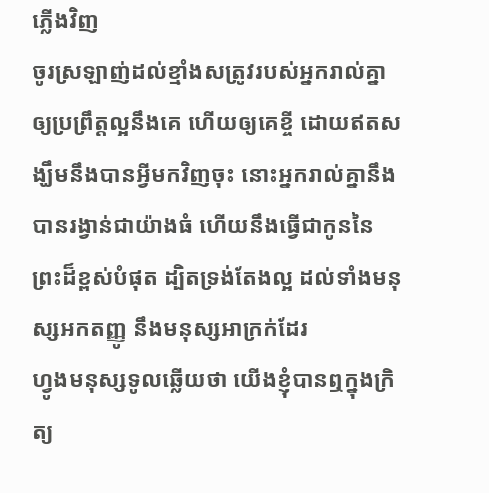ភ្លើងវិញ
ចូរស្រឡាញ់ដល់ខ្មាំងសត្រូវរបស់អ្នករាល់គ្នា ឲ្យប្រព្រឹត្តល្អនឹងគេ ហើយឲ្យគេខ្ចី ដោយឥតសង្ឃឹមនឹងបានអ្វីមកវិញចុះ នោះអ្នករាល់គ្នានឹងបានរង្វាន់ជាយ៉ាងធំ ហើយនឹងធ្វើជាកូននៃព្រះដ៏ខ្ពស់បំផុត ដ្បិតទ្រង់តែងល្អ ដល់ទាំងមនុស្សអកតញ្ញូ នឹងមនុស្សអាក្រក់ដែរ
ហ្វូងមនុស្សទូលឆ្លើយថា យើងខ្ញុំបានឮក្នុងក្រិត្យ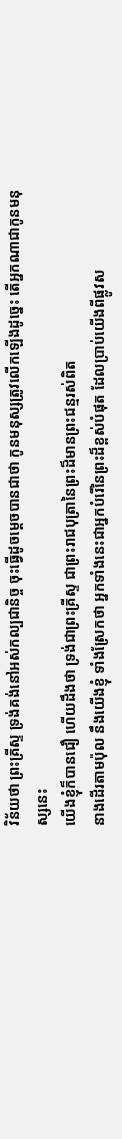វិន័យថា ព្រះគ្រីស្ទ ទ្រង់គង់នៅអស់កល្បជានិច្ច ចុះធ្វើដូចម្តេចបានជាថា កូនមនុស្សត្រូវលើកឡើងដូច្នេះ តើអ្នកណាជាកូនមនុស្សនេះ
យើងខ្ញុំក៏បានជឿ ហើយដឹងថា ទ្រង់ជាព្រះគ្រីស្ទ ជាព្រះរាជបុត្រានៃព្រះដ៏មានព្រះជន្មរស់ពិត
នាងដើរតាមប៉ុល នឹងយើងខ្ញុំ ទាំងស្រែកថា អ្នកទាំងនេះជាអ្នកបំរើនៃព្រះដ៏ខ្ពស់បំផុត ដែលប្រាប់យើងពីផ្លូវស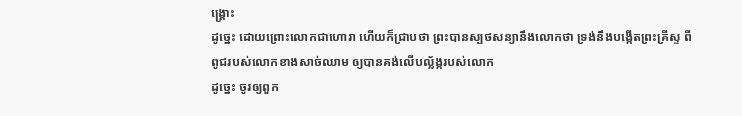ង្គ្រោះ
ដូច្នេះ ដោយព្រោះលោកជាហោរា ហើយក៏ជ្រាបថា ព្រះបានស្បថសន្យានឹងលោកថា ទ្រង់នឹងបង្កើតព្រះគ្រីស្ទ ពីពូជរបស់លោកខាងសាច់ឈាម ឲ្យបានគង់លើបល្ល័ង្ករបស់លោក
ដូច្នេះ ចូរឲ្យពួក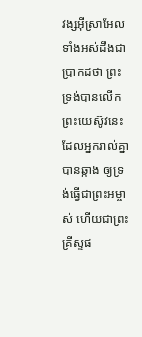វង្សអ៊ីស្រាអែលទាំងអស់ដឹងជាប្រាកដថា ព្រះទ្រង់បានលើកព្រះយេស៊ូវនេះ ដែលអ្នករាល់គ្នាបានឆ្កាង ឲ្យទ្រង់ធ្វើជាព្រះអម្ចាស់ ហើយជាព្រះគ្រីស្ទផ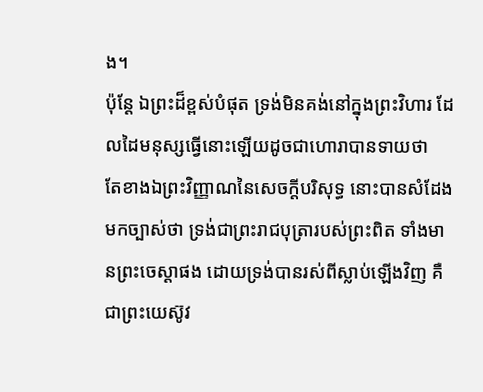ង។
ប៉ុន្តែ ឯព្រះដ៏ខ្ពស់បំផុត ទ្រង់មិនគង់នៅក្នុងព្រះវិហារ ដែលដៃមនុស្សធ្វើនោះឡើយដូចជាហោរាបានទាយថា
តែខាងឯព្រះវិញ្ញាណនៃសេចក្ដីបរិសុទ្ធ នោះបានសំដែងមកច្បាស់ថា ទ្រង់ជាព្រះរាជបុត្រារបស់ព្រះពិត ទាំងមានព្រះចេស្តាផង ដោយទ្រង់បានរស់ពីស្លាប់ឡើងវិញ គឺជាព្រះយេស៊ូវ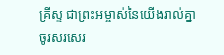គ្រីស្ទ ជាព្រះអម្ចាស់នៃយើងរាល់គ្នា
ចូរសរសេរ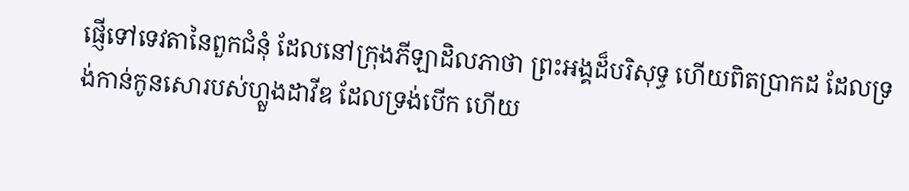ផ្ញើទៅទេវតានៃពួកជំនុំ ដែលនៅក្រុងភីឡាដិលភាថា ព្រះអង្គដ៏បរិសុទ្ធ ហើយពិតប្រាកដ ដែលទ្រង់កាន់កូនសោរបស់ហ្លួងដាវីឌ ដែលទ្រង់បើក ហើយ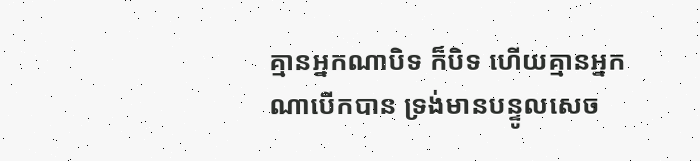គ្មានអ្នកណាបិទ ក៏បិទ ហើយគ្មានអ្នកណាបើកបាន ទ្រង់មានបន្ទូលសេច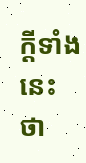ក្ដីទាំងនេះថា